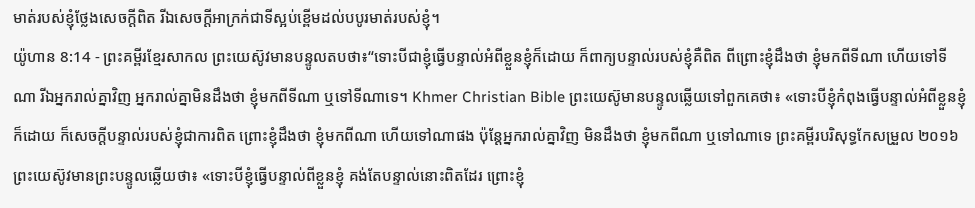មាត់របស់ខ្ញុំថ្លែងសេចក្ដីពិត រីឯសេចក្ដីអាក្រក់ជាទីស្អប់ខ្ពើមដល់បបូរមាត់របស់ខ្ញុំ។
យ៉ូហាន 8:14 - ព្រះគម្ពីរខ្មែរសាកល ព្រះយេស៊ូវមានបន្ទូលតបថា៖“ទោះបីជាខ្ញុំធ្វើបន្ទាល់អំពីខ្លួនខ្ញុំក៏ដោយ ក៏ពាក្យបន្ទាល់របស់ខ្ញុំគឺពិត ពីព្រោះខ្ញុំដឹងថា ខ្ញុំមកពីទីណា ហើយទៅទីណា រីឯអ្នករាល់គ្នាវិញ អ្នករាល់គ្នាមិនដឹងថា ខ្ញុំមកពីទីណា ឬទៅទីណាទេ។ Khmer Christian Bible ព្រះយេស៊ូមានបន្ទូលឆ្លើយទៅពួកគេថា៖ «ទោះបីខ្ញុំកំពុងធ្វើបន្ទាល់អំពីខ្លួនខ្ញុំក៏ដោយ ក៏សេចក្ដីបន្ទាល់របស់ខ្ញុំជាការពិត ព្រោះខ្ញុំដឹងថា ខ្ញុំមកពីណា ហើយទៅណាផង ប៉ុន្ដែអ្នករាល់គ្នាវិញ មិនដឹងថា ខ្ញុំមកពីណា ឬទៅណាទេ ព្រះគម្ពីរបរិសុទ្ធកែសម្រួល ២០១៦ ព្រះយេស៊ូវមានព្រះបន្ទូលឆ្លើយថា៖ «ទោះបីខ្ញុំធ្វើបន្ទាល់ពីខ្លួនខ្ញុំ គង់តែបន្ទាល់នោះពិតដែរ ព្រោះខ្ញុំ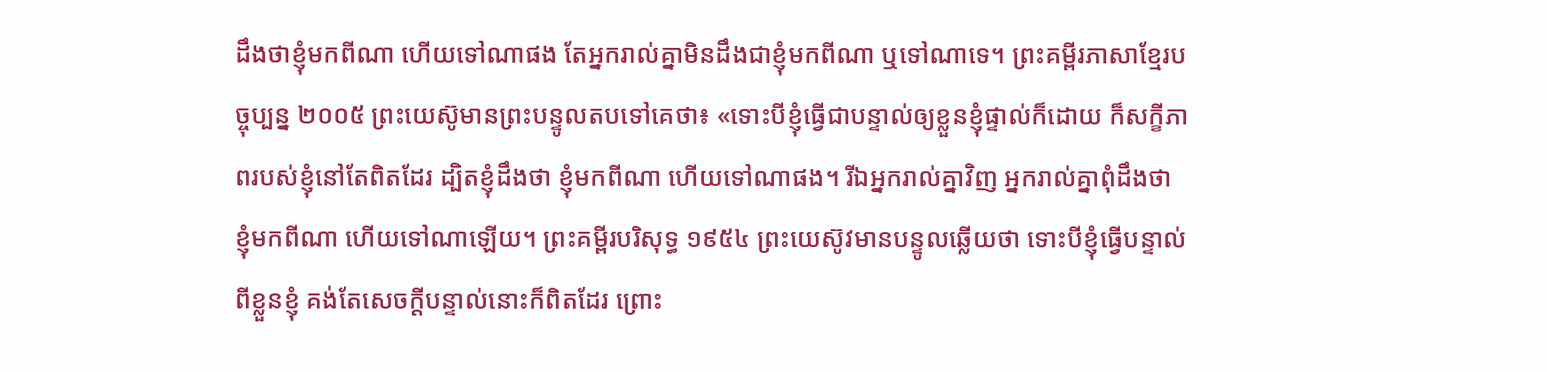ដឹងថាខ្ញុំមកពីណា ហើយទៅណាផង តែអ្នករាល់គ្នាមិនដឹងជាខ្ញុំមកពីណា ឬទៅណាទេ។ ព្រះគម្ពីរភាសាខ្មែរបច្ចុប្បន្ន ២០០៥ ព្រះយេស៊ូមានព្រះបន្ទូលតបទៅគេថា៖ «ទោះបីខ្ញុំធ្វើជាបន្ទាល់ឲ្យខ្លួនខ្ញុំផ្ទាល់ក៏ដោយ ក៏សក្ខីភាពរបស់ខ្ញុំនៅតែពិតដែរ ដ្បិតខ្ញុំដឹងថា ខ្ញុំមកពីណា ហើយទៅណាផង។ រីឯអ្នករាល់គ្នាវិញ អ្នករាល់គ្នាពុំដឹងថា ខ្ញុំមកពីណា ហើយទៅណាឡើយ។ ព្រះគម្ពីរបរិសុទ្ធ ១៩៥៤ ព្រះយេស៊ូវមានបន្ទូលឆ្លើយថា ទោះបីខ្ញុំធ្វើបន្ទាល់ពីខ្លួនខ្ញុំ គង់តែសេចក្ដីបន្ទាល់នោះក៏ពិតដែរ ព្រោះ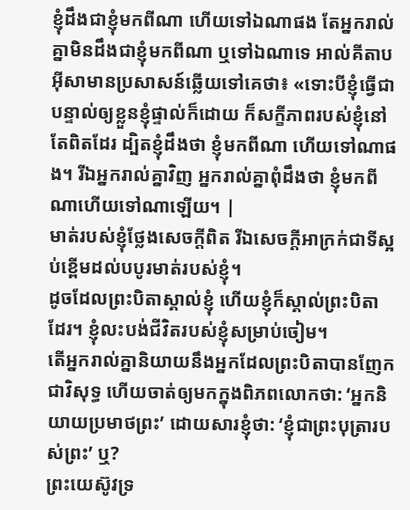ខ្ញុំដឹងជាខ្ញុំមកពីណា ហើយទៅឯណាផង តែអ្នករាល់គ្នាមិនដឹងជាខ្ញុំមកពីណា ឬទៅឯណាទេ អាល់គីតាប អ៊ីសាមានប្រសាសន៍ឆ្លើយទៅគេថា៖ «ទោះបីខ្ញុំធ្វើជាបន្ទាល់ឲ្យខ្លួនខ្ញុំផ្ទាល់ក៏ដោយ ក៏សក្ខីភាពរបស់ខ្ញុំនៅតែពិតដែរ ដ្បិតខ្ញុំដឹងថា ខ្ញុំមកពីណា ហើយទៅណាផង។ រីឯអ្នករាល់គ្នាវិញ អ្នករាល់គ្នាពុំដឹងថា ខ្ញុំមកពីណាហើយទៅណាឡើយ។ |
មាត់របស់ខ្ញុំថ្លែងសេចក្ដីពិត រីឯសេចក្ដីអាក្រក់ជាទីស្អប់ខ្ពើមដល់បបូរមាត់របស់ខ្ញុំ។
ដូចដែលព្រះបិតាស្គាល់ខ្ញុំ ហើយខ្ញុំក៏ស្គាល់ព្រះបិតាដែរ។ ខ្ញុំលះបង់ជីវិតរបស់ខ្ញុំសម្រាប់ចៀម។
តើអ្នករាល់គ្នានិយាយនឹងអ្នកដែលព្រះបិតាបានញែកជាវិសុទ្ធ ហើយចាត់ឲ្យមកក្នុងពិភពលោកថា: ‘អ្នកនិយាយប្រមាថព្រះ’ ដោយសារខ្ញុំថា: ‘ខ្ញុំជាព្រះបុត្រារបស់ព្រះ’ ឬ?
ព្រះយេស៊ូវទ្រ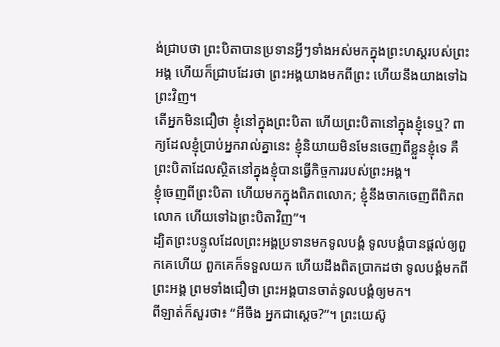ង់ជ្រាបថា ព្រះបិតាបានប្រទានអ្វីៗទាំងអស់មកក្នុងព្រះហស្តរបស់ព្រះអង្គ ហើយក៏ជ្រាបដែរថា ព្រះអង្គយាងមកពីព្រះ ហើយនឹងយាងទៅឯព្រះវិញ។
តើអ្នកមិនជឿថា ខ្ញុំនៅក្នុងព្រះបិតា ហើយព្រះបិតានៅក្នុងខ្ញុំទេឬ? ពាក្យដែលខ្ញុំប្រាប់អ្នករាល់គ្នានេះ ខ្ញុំនិយាយមិនមែនចេញពីខ្លួនខ្ញុំទេ គឺព្រះបិតាដែលស្ថិតនៅក្នុងខ្ញុំបានធ្វើកិច្ចការរបស់ព្រះអង្គ។
ខ្ញុំចេញពីព្រះបិតា ហើយមកក្នុងពិភពលោក; ខ្ញុំនឹងចាកចេញពីពិភពលោក ហើយទៅឯព្រះបិតាវិញ”។
ដ្បិតព្រះបន្ទូលដែលព្រះអង្គប្រទានមកទូលបង្គំ ទូលបង្គំបានផ្ដល់ឲ្យពួកគេហើយ ពួកគេក៏ទទួលយក ហើយដឹងពិតប្រាកដថា ទូលបង្គំមកពីព្រះអង្គ ព្រមទាំងជឿថា ព្រះអង្គបានចាត់ទូលបង្គំឲ្យមក។
ពីឡាត់ក៏សួរថា៖ “អីចឹង អ្នកជាស្ដេច?”។ ព្រះយេស៊ូ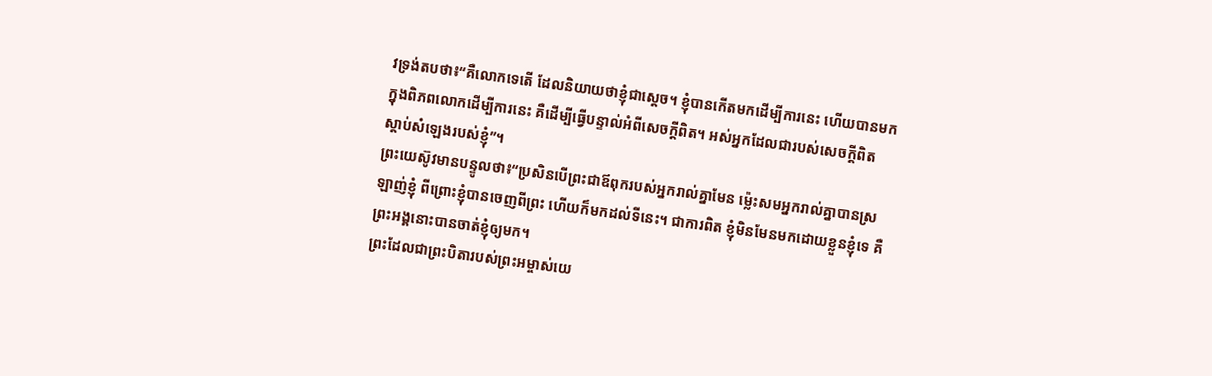វទ្រង់តបថា៖“គឺលោកទេតើ ដែលនិយាយថាខ្ញុំជាស្ដេច។ ខ្ញុំបានកើតមកដើម្បីការនេះ ហើយបានមកក្នុងពិភពលោកដើម្បីការនេះ គឺដើម្បីធ្វើបន្ទាល់អំពីសេចក្ដីពិត។ អស់អ្នកដែលជារបស់សេចក្ដីពិត ស្ដាប់សំឡេងរបស់ខ្ញុំ”។
ព្រះយេស៊ូវមានបន្ទូលថា៖“ប្រសិនបើព្រះជាឪពុករបស់អ្នករាល់គ្នាមែន ម្ល៉េះសមអ្នករាល់គ្នាបានស្រឡាញ់ខ្ញុំ ពីព្រោះខ្ញុំបានចេញពីព្រះ ហើយក៏មកដល់ទីនេះ។ ជាការពិត ខ្ញុំមិនមែនមកដោយខ្លួនខ្ញុំទេ គឺព្រះអង្គនោះបានចាត់ខ្ញុំឲ្យមក។
ព្រះដែលជាព្រះបិតារបស់ព្រះអម្ចាស់យេ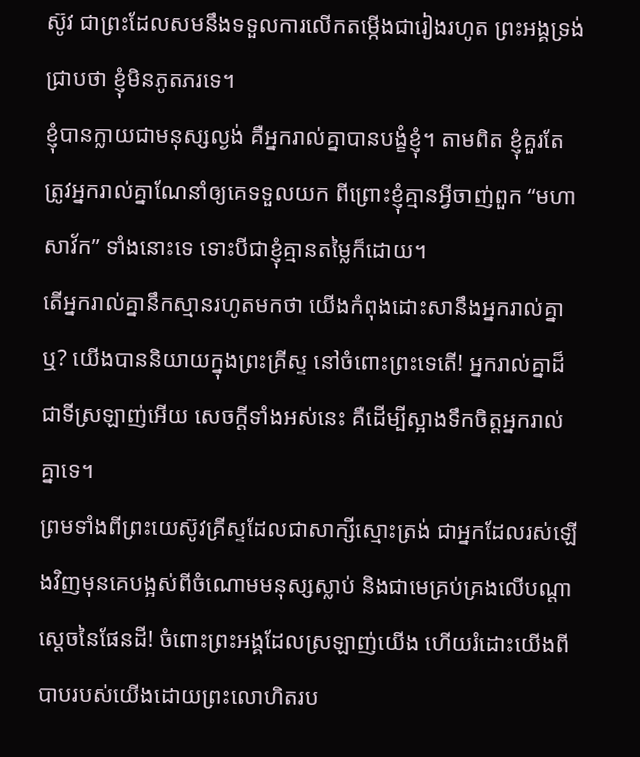ស៊ូវ ជាព្រះដែលសមនឹងទទួលការលើកតម្កើងជារៀងរហូត ព្រះអង្គទ្រង់ជ្រាបថា ខ្ញុំមិនភូតភរទេ។
ខ្ញុំបានក្លាយជាមនុស្សល្ងង់ គឺអ្នករាល់គ្នាបានបង្ខំខ្ញុំ។ តាមពិត ខ្ញុំគួរតែត្រូវអ្នករាល់គ្នាណែនាំឲ្យគេទទួលយក ពីព្រោះខ្ញុំគ្មានអ្វីចាញ់ពួក “មហាសាវ័ក” ទាំងនោះទេ ទោះបីជាខ្ញុំគ្មានតម្លៃក៏ដោយ។
តើអ្នករាល់គ្នានឹកស្មានរហូតមកថា យើងកំពុងដោះសានឹងអ្នករាល់គ្នាឬ? យើងបាននិយាយក្នុងព្រះគ្រីស្ទ នៅចំពោះព្រះទេតើ! អ្នករាល់គ្នាដ៏ជាទីស្រឡាញ់អើយ សេចក្ដីទាំងអស់នេះ គឺដើម្បីស្អាងទឹកចិត្តអ្នករាល់គ្នាទេ។
ព្រមទាំងពីព្រះយេស៊ូវគ្រីស្ទដែលជាសាក្សីស្មោះត្រង់ ជាអ្នកដែលរស់ឡើងវិញមុនគេបង្អស់ពីចំណោមមនុស្សស្លាប់ និងជាមេគ្រប់គ្រងលើបណ្ដាស្ដេចនៃផែនដី! ចំពោះព្រះអង្គដែលស្រឡាញ់យើង ហើយរំដោះយើងពីបាបរបស់យើងដោយព្រះលោហិតរប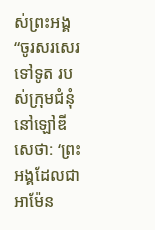ស់ព្រះអង្គ
“ចូរសរសេរទៅទូត របស់ក្រុមជំនុំនៅឡៅឌីសេថា: ‘ព្រះអង្គដែលជាអាម៉ែន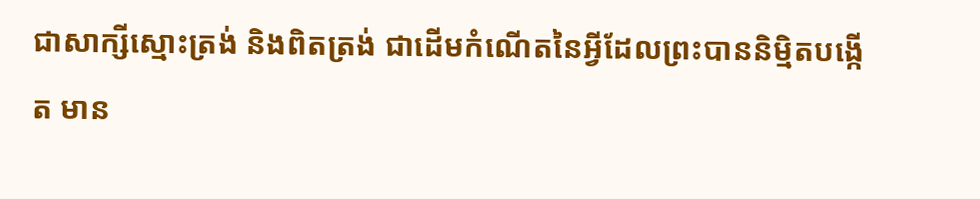ជាសាក្សីស្មោះត្រង់ និងពិតត្រង់ ជាដើមកំណើតនៃអ្វីដែលព្រះបាននិម្មិតបង្កើត មាន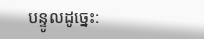បន្ទូលដូច្នេះ: